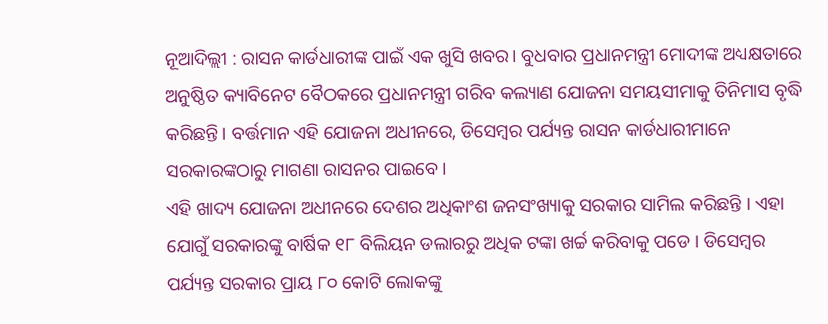ନୂଆଦିଲ୍ଲୀ : ରାସନ କାର୍ଡଧାରୀଙ୍କ ପାଇଁ ଏକ ଖୁସି ଖବର। ବୁଧବାର ପ୍ରଧାନମନ୍ତ୍ରୀ ମୋଦୀଙ୍କ ଅଧ୍ୟକ୍ଷତାରେ ଅନୁଷ୍ଠିତ କ୍ୟାବିନେଟ ବୈଠକରେ ପ୍ରଧାନମନ୍ତ୍ରୀ ଗରିବ କଲ୍ୟାଣ ଯୋଜନା ସମୟସୀମାକୁ ତିନିମାସ ବୃଦ୍ଧି କରିଛନ୍ତି। ବର୍ତ୍ତମାନ ଏହି ଯୋଜନା ଅଧୀନରେ, ଡିସେମ୍ବର ପର୍ଯ୍ୟନ୍ତ ରାସନ କାର୍ଡଧାରୀମାନେ ସରକାରଙ୍କଠାରୁ ମାଗଣା ରାସନର ପାଇବେ।
ଏହି ଖାଦ୍ୟ ଯୋଜନା ଅଧୀନରେ ଦେଶର ଅଧିକାଂଶ ଜନସଂଖ୍ୟାକୁ ସରକାର ସାମିଲ କରିଛନ୍ତି । ଏହା ଯୋଗୁଁ ସରକାରଙ୍କୁ ବାର୍ଷିକ ୧୮ ବିଲିୟନ ଡଲାରରୁ ଅଧିକ ଟଙ୍କା ଖର୍ଚ୍ଚ କରିବାକୁ ପଡେ । ଡିସେମ୍ବର ପର୍ଯ୍ୟନ୍ତ ସରକାର ପ୍ରାୟ ୮୦ କୋଟି ଲୋକଙ୍କୁ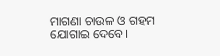ମାଗଣା ଚାଉଳ ଓ ଗହମ ଯୋଗାଇ ଦେବେ।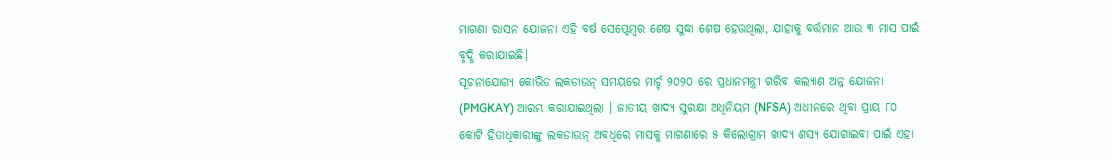ମାଗଣା ରାସନ ଯୋଜନା ଏହି ବର୍ଷ ସେପ୍ଟେମ୍ବର ଶେଷ ସୁଦ୍ଧା ଶେଷ ହେଉଥିଲା, ଯାହାକୁ ବର୍ତ୍ତମାନ ଆଉ ୩ ମାସ ପାଇଁ ବୃଦ୍ଧି କରାଯାଇଛି।
ସୂଚନାଯୋଗ୍ୟ କୋଭିଡ ଲକଡାଉନ୍ ସମୟରେ ମାର୍ଚ୍ଚ ୨୦୨୦ ରେ ପ୍ରଧାନମନ୍ତ୍ରୀ ଗରିବ କଲ୍ୟାଣ ଅନ୍ନ ଯୋଜନା (PMGKAY) ଆରମ୍ଭ କରାଯାଇଥିଲା । ଜାତୀୟ ଖାଦ୍ୟ ସୁରକ୍ଷା ଅଧିନିୟମ (NFSA) ଅଧୀନରେ ଥିବା ପ୍ରାୟ ୮୦ କୋଟି ହିତାଧିକାରୀଙ୍କୁ ଲକଡାଉନ୍ ଅବଧିରେ ମାସକୁ ମାଗଣାରେ ୫ କିଲୋଗ୍ରାମ ଖାଦ୍ୟ ଶସ୍ୟ ଯୋଗାଇବା ପାଇଁ ଏହା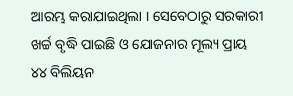ଆରମ୍ଭ କରାଯାଇଥିଲା । ସେବେଠାରୁ ସରକାରୀ ଖର୍ଚ୍ଚ ବୃଦ୍ଧି ପାଇଛି ଓ ଯୋଜନାର ମୂଲ୍ୟ ପ୍ରାୟ ୪୪ ବିଲିୟନ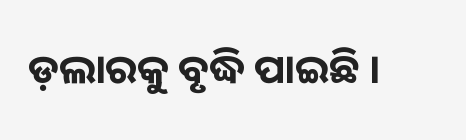ଡ଼ଲାରକୁ ବୃଦ୍ଧି ପାଇଛି ।